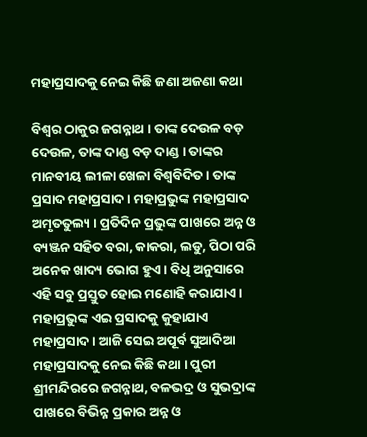ମହାପ୍ରସାଦକୁ ନେଇ କିଛି ଜଣା ଅଜଣା କଥା

ବିଶ୍ୱର ଠାକୁର ଜଗନ୍ନାଥ । ତାଙ୍କ ଦେଉଳ ବଡ଼ ଦେଉଳ, ତାଙ୍କ ଦାଣ୍ଡ ବଡ଼ ଦାଣ୍ଡ । ତାଙ୍କର ମାନବୀୟ ଲୀଳା ଖେଳା ବିଶ୍ୱବିଦିତ । ତାଙ୍କ ପ୍ରସାଦ ମହାପ୍ରସାଦ । ମହାପ୍ରଭୁଙ୍କ ମହାପ୍ରସାଦ ଅମୃତତୁଲ୍ୟ । ପ୍ରତିଦିନ ପ୍ରଭୁଙ୍କ ପାଖରେ ଅନ୍ନ ଓ ବ୍ୟଞ୍ଜନ ସହିତ ବରା, କାକରା, ଲଡୁ, ପିଠା ପରି ଅନେକ ଖାଦ୍ୟ ଭୋଗ ହୁଏ । ବିଧି ଅନୁସାରେ ଏହି ସବୁ ପ୍ରସ୍ତୁତ ହୋଇ ମଣୋହି କରାଯାଏ । ମହାପ୍ରଭୁଙ୍କ ଏଇ ପ୍ରସାଦକୁ କୁହାଯାଏ ମହାପ୍ରସାଦ । ଆଜି ସେଇ ଅପୂର୍ବ ସୁଆଦିଆ ମହାପ୍ରସାଦକୁ ନେଇ କିଛି କଥା । ପୁରୀ ଶ୍ରୀମନ୍ଦିରରେ ଜଗନ୍ନାଥ, ବଳଭଦ୍ର ଓ ସୁଭଦ୍ରାଙ୍କ ପାଖରେ ବିଭିନ୍ନ ପ୍ରକାର ଅନ୍ନ ଓ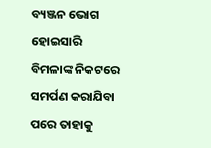ବ୍ୟଞ୍ଜନ ଭୋଗ ହୋଇସାରି ବିମଳାଙ୍କ ନିକଟରେ ସମର୍ପଣ କରାଯିବା ପରେ ତାହାକୁ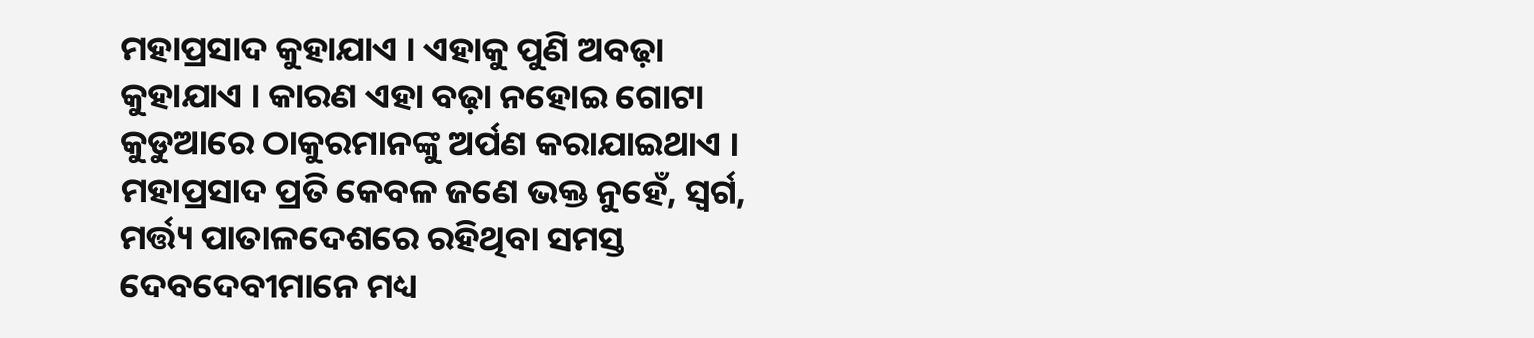ମହାପ୍ରସାଦ କୁହାଯାଏ । ଏହାକୁ ପୁଣି ଅବଢ଼ା କୁହାଯାଏ । କାରଣ ଏହା ବଢ଼ା ନହୋଇ ଗୋଟା କୁଡୁଆରେ ଠାକୁରମାନଙ୍କୁ ଅର୍ପଣ କରାଯାଇଥାଏ । ମହାପ୍ରସାଦ ପ୍ରତି କେବଳ ଜଣେ ଭକ୍ତ ନୁହେଁ, ସ୍ୱର୍ଗ, ମର୍ତ୍ତ୍ୟ ପାତାଳଦେଶରେ ରହିଥିବା ସମସ୍ତ ଦେବଦେବୀମାନେ ମଧ୍ୟ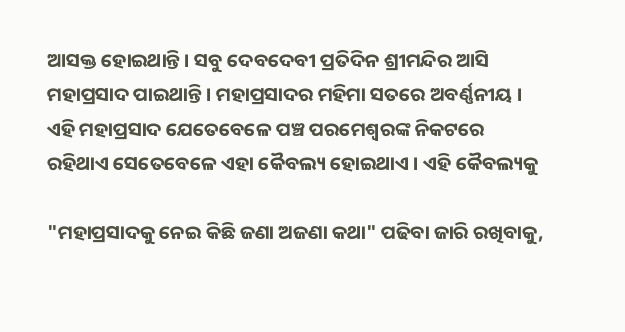ଆସକ୍ତ ହୋଇଥାନ୍ତି । ସବୁ ଦେବଦେବୀ ପ୍ରତିଦିନ ଶ୍ରୀମନ୍ଦିର ଆସି ମହାପ୍ରସାଦ ପାଇଥାନ୍ତି । ମହାପ୍ରସାଦର ମହିମା ସତରେ ଅବର୍ଣ୍ଣନୀୟ । ଏହି ମହାପ୍ରସାଦ ଯେତେବେଳେ ପଞ୍ଚ ପରମେଶ୍ୱରଙ୍କ ନିକଟରେ ରହିଥାଏ ସେତେବେଳେ ଏହା କୈବଲ୍ୟ ହୋଇଥାଏ । ଏହି କୈବଲ୍ୟକୁ

"ମହାପ୍ରସାଦକୁ ନେଇ କିଛି ଜଣା ଅଜଣା କଥା" ପଢିବା ଜାରି ରଖିବାକୁ,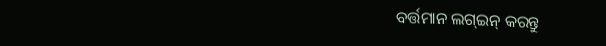ବର୍ତ୍ତମାନ ଲଗ୍ଇନ୍ କରନ୍ତୁ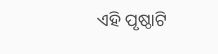ଏହି ପୃଷ୍ଠାଟି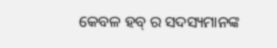କେବଳ ହବ୍ ର ସଦସ୍ୟମାନଙ୍କ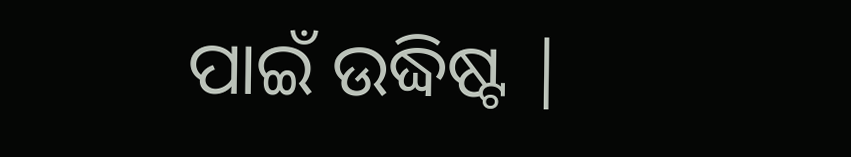ପାଇଁ ଉଦ୍ଧିଷ୍ଟ |